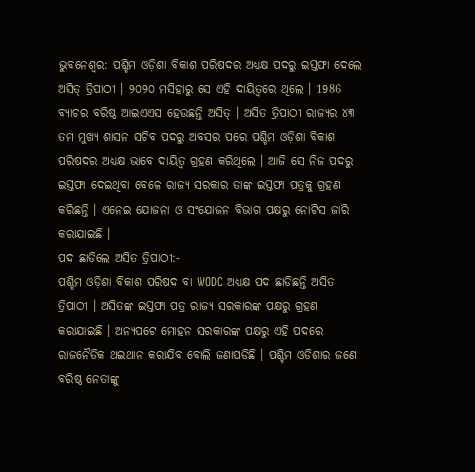ଭୁବନେଶ୍ବର: ପଶ୍ଚିମ ଓଡ଼ିଶା ବିକାଶ ପରିଷଦର ଅଧ୍ୟକ୍ଷ ପଦରୁ ଇସ୍ତଫା ଦେଲେ ଅସିତ୍ ତ୍ରିପାଠୀ । ୨୦୨୦ ମସିହାରୁ ସେ ଏହି ଦାୟିତ୍ବରେ ଥିଲେ । 1986 ବ୍ୟାଚର ବରିଷ୍ଠ ଆଇଏଏସ ହେଉଛନ୍ତି ଅସିତ୍ । ଅସିତ ତ୍ରିପାଠୀ ରାଜ୍ୟର ୪୩ ତମ ମୁଖ୍ୟ ଶାସନ ସଚିବ ପଦରୁ ଅବସର ପରେ ପଶ୍ଚିମ ଓଡ଼ିଶା ବିକାଶ ପରିଷଦର ଅଧ୍ୟକ୍ଷ ଭାବେ ଦାୟିତ୍ବ ଗ୍ରହଣ କରିଥିଲେ । ଆଜି ସେ ନିଜ ପଦରୁ ଇସ୍ତଫା ଦେଇଥିବା ବେଳେ ରାଜ୍ୟ ସରକାର ତାଙ୍କ ଇସ୍ତଫା ପତ୍ରକୁ ଗ୍ରହଣ କରିଛନ୍ତି । ଏନେଇ ଯୋଜନା ଓ ସଂଯୋଜନ ବିଭାଗ ପକ୍ଷରୁ ନୋଟିସ ଜାରି କରାଯାଇଛି ।
ପଦ ଛାଡିଲେ ଅସିତ ତ୍ରିପାଠୀ:-
ପଶ୍ଚିମ ଓଡ଼ିଶା ବିକାଶ ପରିଷଦ ବା WODC ଅଧ୍ୟକ୍ଷ ପଦ ଛାଡିଛନ୍ତି ଅସିତ ତ୍ରିପାଠୀ । ଅସିତଙ୍କ ଇସ୍ତଫା ପତ୍ର ରାଜ୍ୟ ସରକାରଙ୍କ ପକ୍ଷରୁ ଗ୍ରହଣ କରାଯାଇଛି । ଅନ୍ୟପଟେ ମୋହନ ସରକାରଙ୍କ ପକ୍ଷରୁ ଏହି ପଦରେ ରାଜନୈତିକ ଥଇଥାନ କରାଯିବ ବୋଲି ଜଣାପଡିଛି । ପଶ୍ଚିମ ଓଡିଶାର ଜଣେ ବରିଷ୍ଠ ନେତାଙ୍କୁ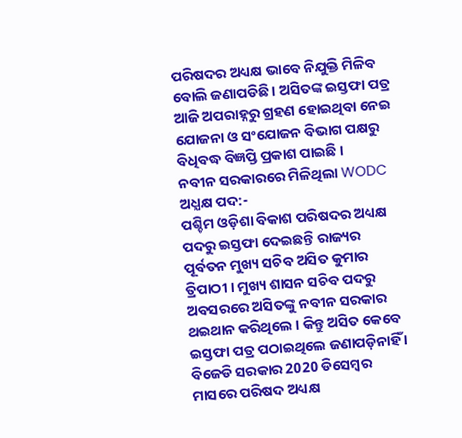ପରିଷଦର ଅଧ୍ୟକ୍ଷ ଭାବେ ନିଯୁକ୍ତି ମିଳିବ ବୋଲି ଜଣାପଡିଛି । ଅସିତଙ୍କ ଇସ୍ତଫା ପତ୍ର ଆଜି ଅପରାହ୍ନରୁ ଗ୍ରହଣ ହୋଇଥିବା ନେଇ ଯୋଜନା ଓ ସଂଯୋଜନ ବିଭାଗ ପକ୍ଷରୁ ବିଧିବଦ୍ଧ ବିଜ୍ଞପ୍ତି ପ୍ରକାଶ ପାଇଛି ।
ନବୀନ ସରକାରରେ ମିଳିଥିଲା WODC ଅଧ୍ଯକ୍ଷ ପଦ:-
ପଶ୍ଚିମ ଓଡ଼ିଶା ବିକାଶ ପରିଷଦର ଅଧ୍ୟକ୍ଷ ପଦରୁ ଇସ୍ତଫା ଦେଇଛନ୍ତି ରାଜ୍ୟର ପୂର୍ବତନ ମୁଖ୍ୟ ସଚିବ ଅସିତ କୁମାର ତ୍ରିପାଠୀ । ମୁଖ୍ୟ ଶାସନ ସଚିବ ପଦରୁ ଅବସରରେ ଅସିତଙ୍କୁ ନବୀନ ସରକାର ଥଇଥାନ କରିଥିଲେ । କିନ୍ତୁ ଅସିତ କେବେ ଇସ୍ତଫା ପତ୍ର ପଠାଇଥିଲେ ଜଣାପଡ଼ିନାହିଁ । ବିଜେଡି ସରକାର 2020 ଡିସେମ୍ବର ମାସରେ ପରିଷଦ ଅଧ୍ୟକ୍ଷ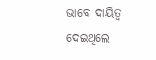ଭାବେ ଦାୟିତ୍ୱ ଦେଇଥିଲେ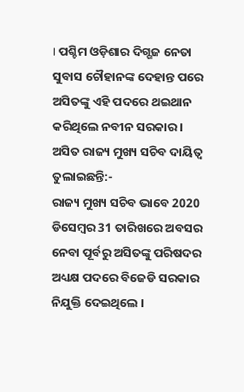। ପଶ୍ଚିମ ଓଡ଼ିଶାର ଦିଗ୍ଗଜ ନେତା ସୁବାସ ଚୌହାନଙ୍କ ଦେହାନ୍ତ ପରେ ଅସିତଙ୍କୁ ଏହି ପଦରେ ଥଇଥାନ କରିଥିଲେ ନବୀନ ସରକାର ।
ଅସିତ ରାଜ୍ୟ ମୁଖ୍ୟ ସଚିବ ଦାୟିତ୍ବ ତୁଲାଇଛନ୍ତି:-
ରାଜ୍ୟ ମୁଖ୍ୟ ସଚିବ ଭାବେ 2020 ଡିସେମ୍ବର 31 ତାରିଖରେ ଅବସର ନେବା ପୂର୍ବରୁ ଅସିତଙ୍କୁ ପରିଷଦର ଅଧ୍ୟକ୍ଷ ପଦରେ ବିଜେଡି ସରକାର ନିଯୁକ୍ତି ଦେଇଥିଲେ ।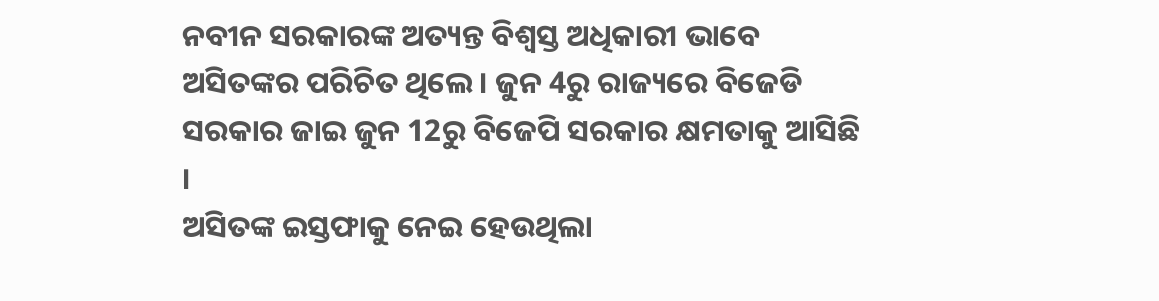ନବୀନ ସରକାରଙ୍କ ଅତ୍ୟନ୍ତ ବିଶ୍ୱସ୍ତ ଅଧିକାରୀ ଭାବେ ଅସିତଙ୍କର ପରିଚିତ ଥିଲେ । ଜୁନ 4ରୁ ରାଜ୍ୟରେ ବିଜେଡି ସରକାର ଜାଇ ଜୁନ 12ରୁ ବିଜେପି ସରକାର କ୍ଷମତାକୁ ଆସିଛି ।
ଅସିତଙ୍କ ଇସ୍ତଫାକୁ ନେଇ ହେଉଥିଲା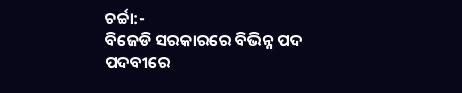ଚର୍ଚ୍ଚା:-
ବିଜେଡି ସରକାରରେ ବିଭିନ୍ନ ପଦ ପଦବୀରେ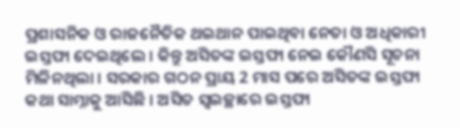ପ୍ରଶାସନିକ ଓ ରାଜନୈତିକ ଥଇଥାନ ପାଇଥିବା ନେତା ଓ ଅଧିକାରୀ ଇସ୍ତଫା ଦେଇଥିଲେ । କିନ୍ତୁ ଅସିତଙ୍କ ଇସ୍ତଫା ନେଇ କୌଣସି ସୂଚନା ମିଳିନଥିଲା । ସରକାର ଗଠନ ପ୍ରାୟ 2 ମାସ ପରେ ଅସିତଙ୍କ ଇସ୍ତଫା କଥା ସାମ୍ନାକୁ ଆସିଛି । ଅସିତ ସ୍ୱଇଚ୍ଛାରେ ଇସ୍ତଫା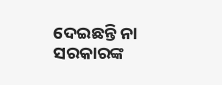ଦେଇଛନ୍ତି ନା ସରକାରଙ୍କ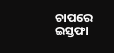ଚାପରେ ଇସ୍ତଫା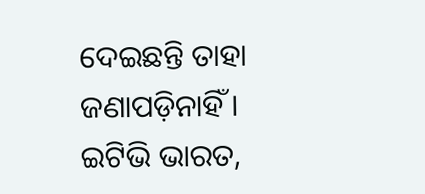ଦେଇଛନ୍ତି ତାହା ଜଣାପଡ଼ିନାହିଁ ।
ଇଟିଭି ଭାରତ,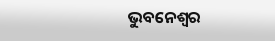ଭୁବନେଶ୍ବର